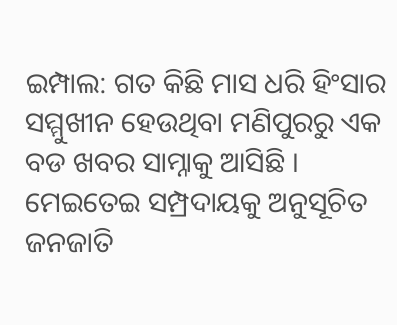ଇମ୍ପାଲ: ଗତ କିଛି ମାସ ଧରି ହିଂସାର ସମ୍ମୁଖୀନ ହେଉଥିବା ମଣିପୁରରୁ ଏକ ବଡ ଖବର ସାମ୍ନାକୁ ଆସିଛି । ମେଇତେଇ ସମ୍ପ୍ରଦାୟକୁ ଅନୁସୂଚିତ ଜନଜାତି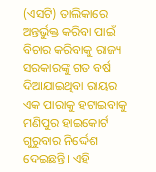(ଏସଟି) ତାଲିକାରେ ଅନ୍ତର୍ଭୁକ୍ତ କରିବା ପାଇଁ ବିଚାର କରିବାକୁ ରାଜ୍ୟ ସରକାରଙ୍କୁ ଗତ ବର୍ଷ ଦିଆଯାଇଥିବା ରାୟର ଏକ ପାରାକୁ ହଟାଇବାକୁ ମଣିପୁର ହାଇକୋର୍ଟ ଗୁରୁବାର ନିର୍ଦ୍ଦେଶ ଦେଇଛନ୍ତି। ଏହି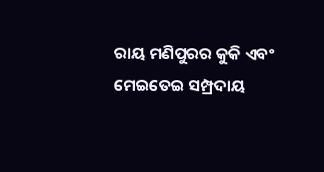ରାୟ ମଣିପୁରର କୁକି ଏବଂ ମେଇତେଇ ସମ୍ପ୍ରଦାୟ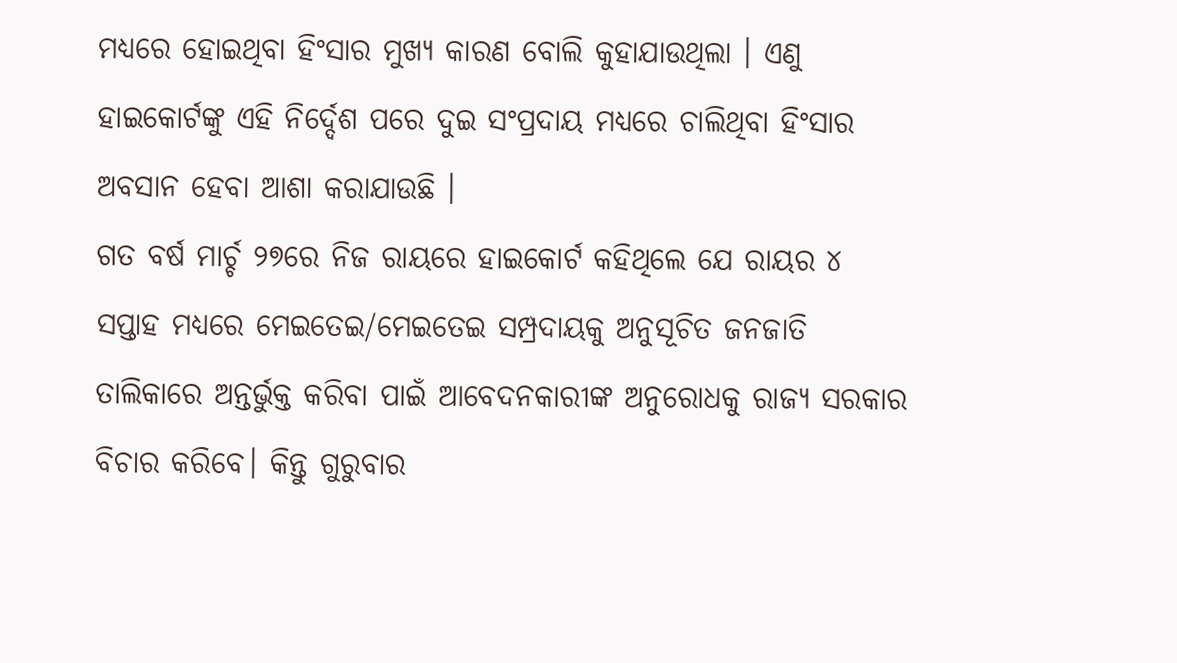ମଧ୍ୟରେ ହୋଇଥିବା ହିଂସାର ମୁଖ୍ୟ କାରଣ ବୋଲି କୁହାଯାଉଥିଲା । ଏଣୁ ହାଇକୋର୍ଟଙ୍କୁ ଏହି ନିର୍ଦ୍ଦେଶ ପରେ ଦୁଇ ସଂପ୍ରଦାୟ ମଧ୍ୟରେ ଚାଲିଥିବା ହିଂସାର ଅବସାନ ହେବା ଆଶା କରାଯାଉଛି ।
ଗତ ବର୍ଷ ମାର୍ଚ୍ଚ ୨୭ରେ ନିଜ ରାୟରେ ହାଇକୋର୍ଟ କହିଥିଲେ ଯେ ରାୟର ୪ ସପ୍ତାହ ମଧ୍ୟରେ ମେଇତେଇ/ମେଇତେଇ ସମ୍ପ୍ରଦାୟକୁ ଅନୁସୂଚିତ ଜନଜାତି ତାଲିକାରେ ଅନ୍ତର୍ଭୁକ୍ତ କରିବା ପାଇଁ ଆବେଦନକାରୀଙ୍କ ଅନୁରୋଧକୁ ରାଜ୍ୟ ସରକାର ବିଚାର କରିବେ। କିନ୍ତୁ ଗୁରୁବାର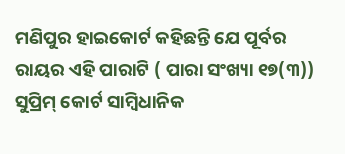ମଣିପୁର ହାଇକୋର୍ଟ କହିଛନ୍ତି ଯେ ପୂର୍ବର ରାୟର ଏହି ପାରାଟି ( ପାରା ସଂଖ୍ୟା ୧୭(୩)) ସୁପ୍ରିମ୍ କୋର୍ଟ ସାମ୍ବିଧାନିକ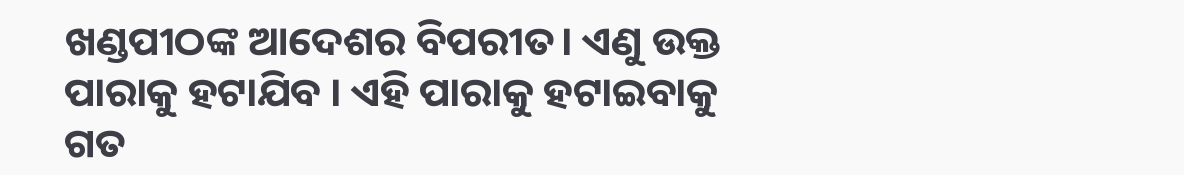ଖଣ୍ଡପୀଠଙ୍କ ଆଦେଶର ବିପରୀତ। ଏଣୁ ଉକ୍ତ ପାରାକୁ ହଟାଯିବ । ଏହି ପାରାକୁ ହଟାଇବାକୁ ଗତ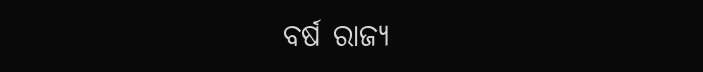ବର୍ଷ ରାଜ୍ୟ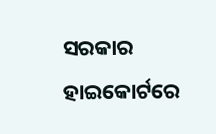ସରକାର ହାଇକୋର୍ଟରେ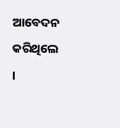ଆବେଦନ କରିଥିଲେ ।